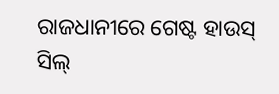ରାଜଧାନୀରେ ଗେଷ୍ଟ ହାଉସ୍ ସିଲ୍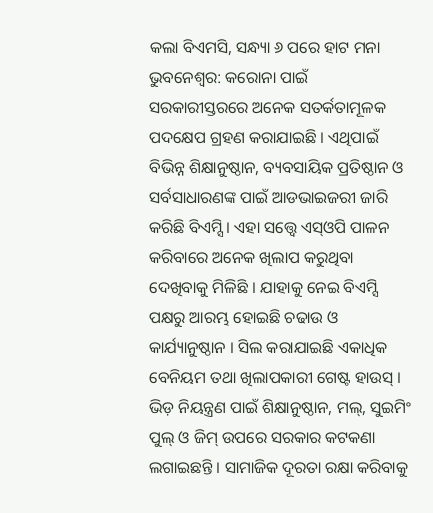କଲା ବିଏମସି, ସନ୍ଧ୍ୟା ୬ ପରେ ହାଟ ମନା
ଭୁବନେଶ୍ୱର: କରୋନା ପାଇଁ ସରକାରୀସ୍ତରରେ ଅନେକ ସତର୍କତାମୂଳକ ପଦକ୍ଷେପ ଗ୍ରହଣ କରାଯାଇଛି । ଏଥିପାଇଁ ବିଭିନ୍ନ ଶିକ୍ଷାନୁଷ୍ଠାନ, ବ୍ୟବସାୟିକ ପ୍ରତିଷ୍ଠାନ ଓ ସର୍ବସାଧାରଣଙ୍କ ପାଇଁ ଆଡଭାଇଜରୀ ଜାରି କରିଛି ବିଏମ୍ସି । ଏହା ସତ୍ତ୍ୱେ ଏସ୍ଓପି ପାଳନ କରିବାରେ ଅନେକ ଖିଲାପ କରୁଥିବା ଦେଖିବାକୁ ମିଳିଛି । ଯାହାକୁ ନେଇ ବିଏମ୍ସି ପକ୍ଷରୁ ଆରମ୍ଭ ହୋଇଛି ଚଢାଉ ଓ କାର୍ଯ୍ୟାନୁଷ୍ଠାନ । ସିଲ କରାଯାଇଛି ଏକାଧିକ ବେନିୟମ ତଥା ଖିଲାପକାରୀ ଗେଷ୍ଟ ହାଉସ୍ ।
ଭିଡ଼ ନିୟନ୍ତ୍ରଣ ପାଇଁ ଶିକ୍ଷାନୁଷ୍ଠାନ, ମଲ୍, ସୁଇମିଂ ପୁଲ୍ ଓ ଜିମ୍ ଉପରେ ସରକାର କଟକଣା ଲଗାଇଛନ୍ତି । ସାମାଜିକ ଦୂରତା ରକ୍ଷା କରିବାକୁ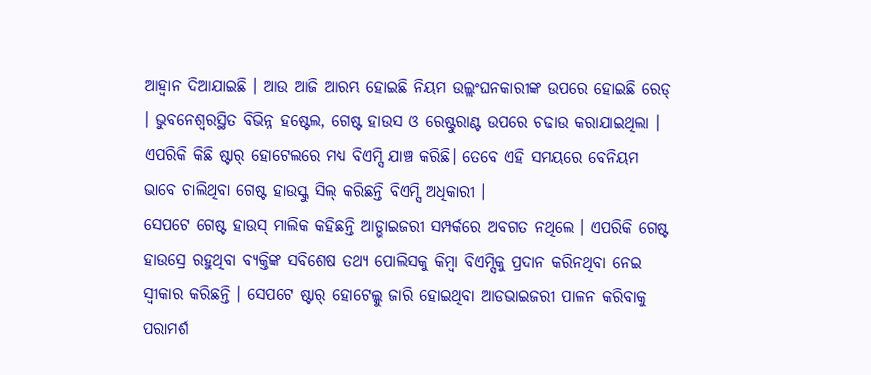ଆହ୍ଵାନ ଦିଆଯାଇଛି । ଆଉ ଆଜି ଆରମ୍ଭ ହୋଇଛି ନିୟମ ଉଲ୍ଲଂଘନକାରୀଙ୍କ ଉପରେ ହୋଇଛି ରେଡ୍ । ଭୁବନେଶ୍ୱରସ୍ଥିତ ବିଭିନ୍ନ ହଷ୍ଟେଲ, ଗେଷ୍ଟ ହାଉସ ଓ ରେଷ୍ଟୁରାଣ୍ଟ ଉପରେ ଚଢାଉ କରାଯାଇଥିଲା । ଏପରିକି କିଛି ଷ୍ଟାର୍ ହୋଟେଲରେ ମଧ୍ୟ ବିଏମ୍ସି ଯାଞ୍ଚ କରିଛି। ତେବେ ଏହି ସମୟରେ ବେନିୟମ ଭାବେ ଚାଲିଥିବା ଗେଷ୍ଟ ହାଉସ୍କୁ ସିଲ୍ କରିଛନ୍ତି ବିଏମ୍ସି ଅଧିକାରୀ ।
ସେପଟେ ଗେଷ୍ଟ ହାଉସ୍ ମାଲିକ କହିଛନ୍ତି ଆଡ୍ଭାଇଜରୀ ସମ୍ପର୍କରେ ଅବଗତ ନଥିଲେ । ଏପରିକି ଗେଷ୍ଟ ହାଉସ୍ରେ ରହୁଥିବା ବ୍ୟକ୍ତିଙ୍କ ସବିଶେଷ ତଥ୍ୟ ପୋଲିସକୁ କିମ୍ବା ବିଏମ୍ସିକୁ ପ୍ରଦାନ କରିନଥିବା ନେଇ ସ୍ୱୀକାର କରିଛନ୍ତି । ସେପଟେ ଷ୍ଟାର୍ ହୋଟେଲ୍କୁ ଜାରି ହୋଇଥିବା ଆଡଭାଇଜରୀ ପାଳନ କରିବାକୁ ପରାମର୍ଶ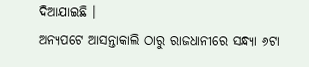ଦିଆଯାଇଛି ।
ଅନ୍ୟପଟେ ଆସନ୍ତାକାଲି ଠାରୁ ରାଜଧାନୀରେ ସନ୍ଧ୍ୟା ୬ଟା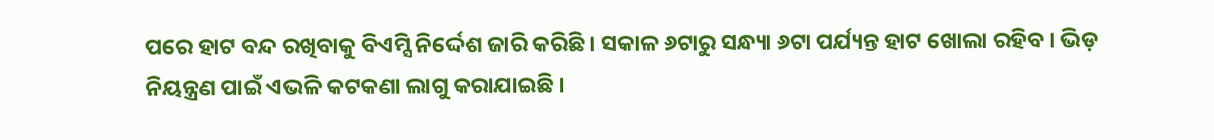ପରେ ହାଟ ବନ୍ଦ ରଖିବାକୁ ବିଏମ୍ସି ନିର୍ଦ୍ଦେଶ ଜାରି କରିଛି । ସକାଳ ୬ଟାରୁ ସନ୍ଧ୍ୟା ୬ଟା ପର୍ଯ୍ୟନ୍ତ ହାଟ ଖୋଲା ରହିବ । ଭିଡ଼ ନିୟନ୍ତ୍ରଣ ପାଇଁ ଏଭଳି କଟକଣା ଲାଗୁ କରାଯାଇଛି ।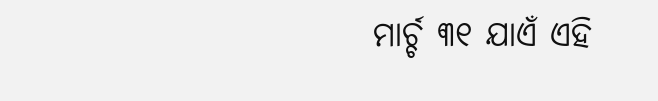ମାର୍ଚ୍ଚ ୩୧ ଯାଏଁ ଏହି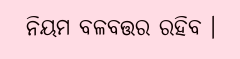ନିୟମ ବଳବତ୍ତର ରହିବ ।